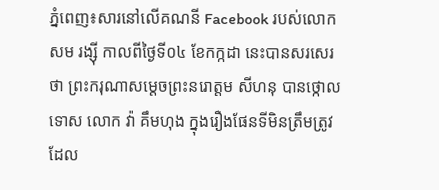ភ្នំពេញ៖សារនៅលើគណនី Facebook របស់លោក សម រង្ស៊ី កាលពីថ្ងៃទី០៤ ខែកក្កដា នេះបានសរសេរថា ព្រះករុណាសម្តេចព្រះនរោត្តម សីហនុ បានថ្កោលទោស លោក វ៉ា គឹមហុង ក្នុងរឿងផែនទីមិនត្រឹមត្រូវដែល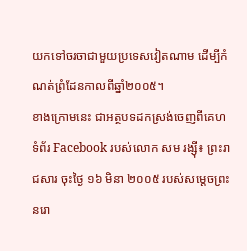យកទៅចរចាជាមួយប្រទេសវៀតណាម ដើម្បីកំណត់ព្រំដែនកាលពីឆ្នាំ២០០៥។
ខាងក្រោមនេះ ជាអត្ថបទដកស្រង់ចេញពីគេហទំព័រ Facebook របស់លោក សម រង្ស៊ី៖ ព្រះរាជសារ ចុះថ្ងៃ ១៦ មិនា ២០០៥ របស់សម្តេចព្រះនរោ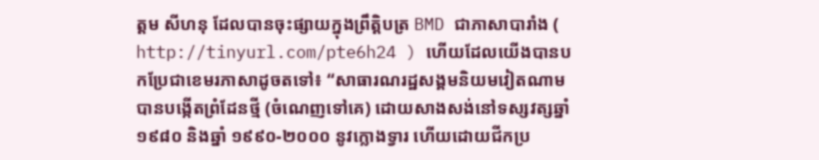ត្តម សីហនុ ដែលបានចុះផ្សាយក្នុងព្រឹត្តិបត្រ BMD ជាភាសាបារាំង ( http://tinyurl.com/pte6h24 ) ហើយដែលយើងបានបកប្រែជាខេមរភាសាដូចតទៅ៖ “សាធារណរដ្ឋសង្គមនិយមវៀតណាម បានបង្កើតព្រំដែនថ្មី (ចំណេញទៅគេ) ដោយសាងសង់នៅទស្សវត្សឆ្នាំ១៩៨០ និងឆ្នាំ ១៩៩០-២០០០ នូវក្លោងទ្វារ ហើយដោយជីកប្រ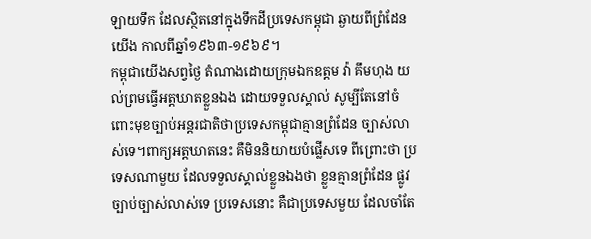ឡាយទឹក ដែលស្ថិតនៅក្នុងទឹកដីប្រទេសកម្ពុជា ឆ្ងាយពីព្រំដែនយើង កាលពីឆ្នាំ១៩៦៣-១៩៦៩។
កម្ពុជាយើងសព្វថ្ងៃ តំណាងដោយក្រុមឯកឧត្តម វ៉ា គឹមហុង យល់ព្រមធ្វើអត្តឃាតខ្លួនឯង ដោយទទួលស្គាល់ សូម្បីតែនៅចំពោះមុខច្បាប់អន្តរជាតិថាប្រទេសកម្ពុជាគ្មានព្រំដែន ច្បាស់លាស់ទេ។ពាក្យអត្តឃាតនេះ គឺមិននិយាយបំផ្លើសទេ ពីព្រោះថា ប្រទេសណាមួយ ដែលទទួលស្គាល់ខ្លួនឯងថា ខ្លួនគ្មានព្រំដែន ផ្លូវច្បាប់ច្បាស់លាស់ទេ ប្រទេសនោះ គឺជាប្រទេសមួយ ដែលចាំតែ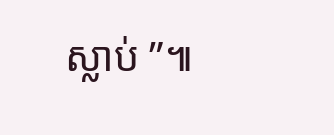ស្លាប់ ”៕